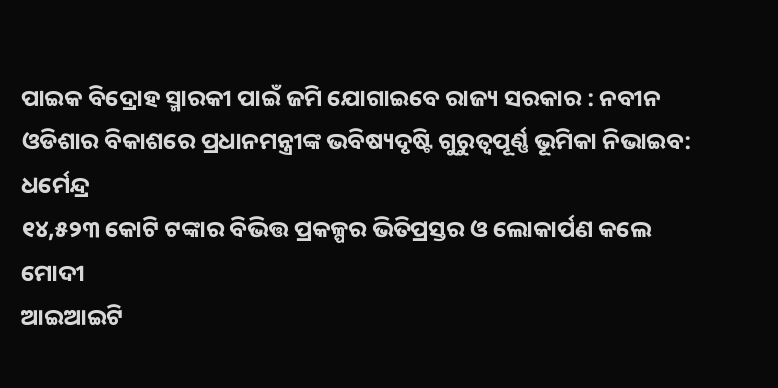ପାଇକ ବିଦ୍ରୋହ ସ୍ମାରକୀ ପାଇଁ ଜମି ଯୋଗାଇବେ ରାଜ୍ୟ ସରକାର : ନବୀନ
ଓଡିଶାର ବିକାଶରେ ପ୍ରଧାନମନ୍ତ୍ରୀଙ୍କ ଭବିଷ୍ୟଦୃଷ୍ଟି ଗୁରୁତ୍ୱପୂର୍ଣ୍ଣ ଭୂମିକା ନିଭାଇବ: ଧର୍ମେନ୍ଦ୍ର
୧୪,୫୨୩ କୋଟି ଟଙ୍କାର ବିଭିତ୍ତ ପ୍ରକଳ୍ପର ଭିତିପ୍ରସ୍ତର ଓ ଲୋକାର୍ପଣ କଲେ ମୋଦୀ
ଆଇଆଇଟି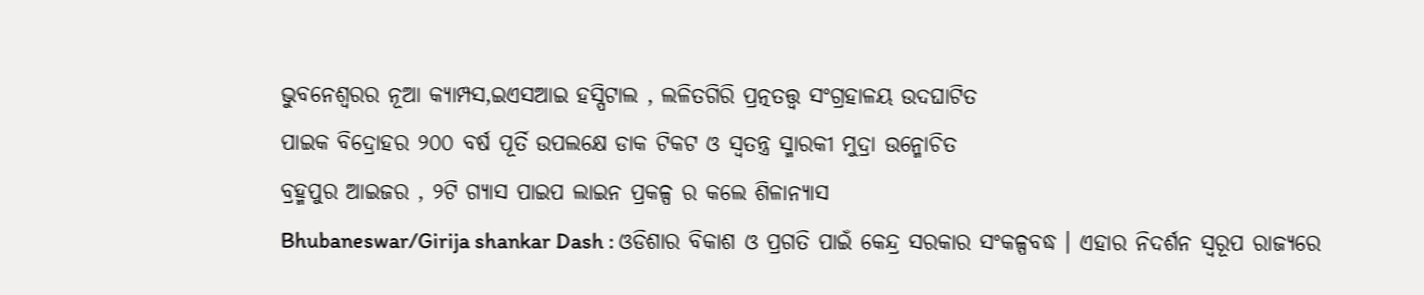ଭୁବନେଶ୍ୱରର ନୂଆ କ୍ୟାମ୍ପସ,ଇଏସଆଇ ହସ୍ପିଟାଲ , ଲଳିତଗିରି ପ୍ରତ୍ନତତ୍ତ୍ୱ ସଂଗ୍ରହାଳୟ ଉଦଘାଟିତ
ପାଇକ ବିଦ୍ରୋହର ୨୦୦ ବର୍ଷ ପୂର୍ତି ଉପଲକ୍ଷେ ଡାକ ଟିକଟ ଓ ସ୍ୱତନ୍ତ୍ର ସ୍ମାରକୀ ମୁଦ୍ରା ଉନ୍ମୋଚିତ
ବ୍ରହ୍ମପୁର ଆଇଜର , ୨ଟି ଗ୍ୟାସ ପାଇପ ଲାଇନ ପ୍ରକଳ୍ପ ର କଲେ ଶିଳାନ୍ୟାସ
Bhubaneswar/Girija shankar Dash : ଓଡିଶାର ବିକାଶ ଓ ପ୍ରଗତି ପାଇଁ କେନ୍ଦ୍ର ସରକାର ସଂକଳ୍ପବଦ୍ଧ । ଏହାର ନିଦର୍ଶନ ସ୍ୱରୂପ ରାଜ୍ୟରେ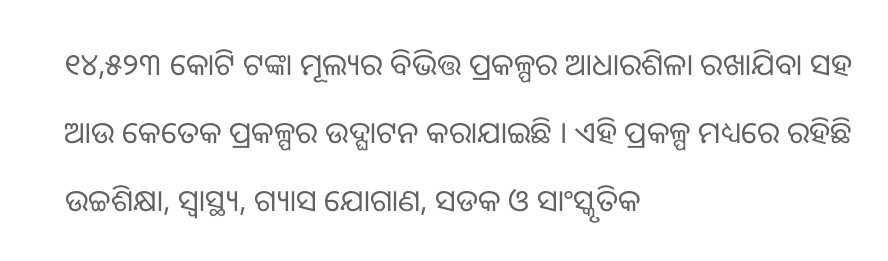୧୪,୫୨୩ କୋଟି ଟଙ୍କା ମୂଲ୍ୟର ବିଭିତ୍ତ ପ୍ରକଳ୍ପର ଆଧାରଶିଳା ରଖାଯିବା ସହ ଆଉ କେତେକ ପ୍ରକଳ୍ପର ଉଦ୍ଘାଟନ କରାଯାଇଛି । ଏହି ପ୍ରକଳ୍ପ ମଧ୍ୟରେ ରହିଛି ଉଚ୍ଚଶିକ୍ଷା, ସ୍ୱାସ୍ଥ୍ୟ, ଗ୍ୟାସ ଯୋଗାଣ, ସଡକ ଓ ସାଂସ୍କୃତିକ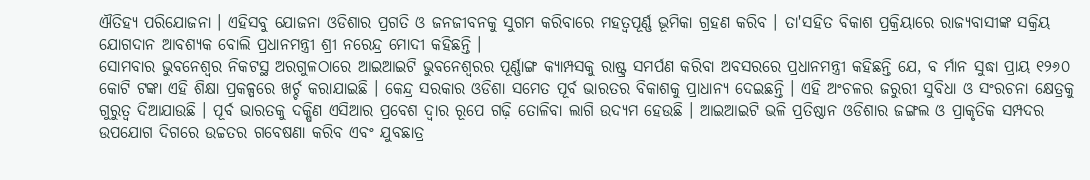ଐତିହ୍ୟ ପରିଯୋଜନା । ଏହିସବୁ ଯୋଜନା ଓଡିଶାର ପ୍ରଗତି ଓ ଜନଜୀବନକୁ ସୁଗମ କରିବାରେ ମହତ୍ୱପୂର୍ଣ୍ଣ ଭୂମିକା ଗ୍ରହଣ କରିବ । ତା'ସହିତ ବିକାଶ ପ୍ରକ୍ରିୟାରେ ରାଜ୍ୟବାସୀଙ୍କ ସକ୍ରିୟ ଯୋଗଦାନ ଆବଶ୍ୟକ ବୋଲି ପ୍ରଧାନମନ୍ତ୍ରୀ ଶ୍ରୀ ନରେନ୍ଦ୍ର ମୋଦୀ କହିଛନ୍ତି ।
ସୋମବାର ଭୁବନେଶ୍ୱର ନିକଟସ୍ଥ ଅରଗୁଳଠାରେ ଆଇଆଇଟି ଭୁବନେଶ୍ୱରର ପୂର୍ଣ୍ଣାଙ୍ଗ କ୍ୟାମ୍ପସକୁ ରାଷ୍ଟ୍ର ସମର୍ପଣ କରିବା ଅବସରରେ ପ୍ରଧାନମନ୍ତ୍ରୀ କହିଛନ୍ତି ଯେ, ବ ର୍ମାନ ସୁଦ୍ଧା ପ୍ରାୟ ୧୨୬୦ କୋଟି ଟଙ୍କା ଏହି ଶିକ୍ଷା ପ୍ରକଳ୍ପରେ ଖର୍ଚ୍ଚ କରାଯାଇଛି । କେନ୍ଦ୍ର ସରକାର ଓଡିଶା ସମେତ ପୂର୍ବ ଭାରତର ବିକାଶକୁ ପ୍ରାଧାନ୍ୟ ଦେଇଛନ୍ତି । ଏହି ଅଂଚଳର ଜରୁରୀ ସୁବିଧା ଓ ସଂରଚନା କ୍ଷେତ୍ରକୁ ଗୁରୁତ୍ୱ ଦିଆଯାଉଛି । ପୂର୍ବ ଭାରତକୁ ଦକ୍ଷିଣ ଏସିଆର ପ୍ରବେଶ ଦ୍ୱାର ରୂପେ ଗଢ଼ି ତୋଳିବା ଲାଗି ଉଦ୍ୟମ ହେଉଛି । ଆଇଆଇଟି ଭଳି ପ୍ରତିଷ୍ଠାନ ଓଡିଶାର ଜଙ୍ଗଲ ଓ ପ୍ରାକୃତିକ ସମ୍ପଦର ଉପଯୋଗ ଦିଗରେ ଉଚ୍ଚତର ଗବେଷଣା କରିବ ଏବଂ ଯୁବଛାତ୍ର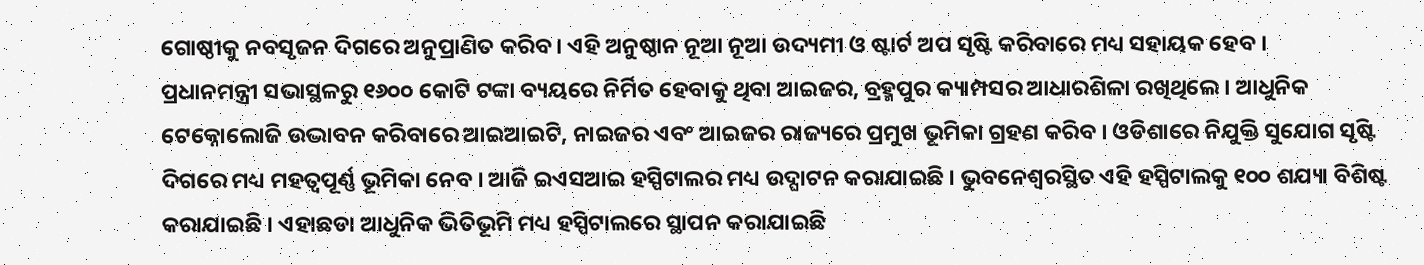ଗୋଷ୍ଠୀକୁ ନବସୃଜନ ଦିଗରେ ଅନୁପ୍ରାଣିତ କରିବ । ଏହି ଅନୁଷ୍ଠାନ ନୂଆ ନୂଆ ଉଦ୍ୟମୀ ଓ ଷ୍ଟାର୍ଟ ଅପ ସୃଷ୍ଟି କରିବାରେ ମଧ୍ୟ ସହାୟକ ହେବ ।
ପ୍ରଧାନମନ୍ତ୍ରୀ ସଭାସ୍ଥଳରୁ ୧୬୦୦ କୋଟି ଟଙ୍କା ବ୍ୟୟରେ ନିର୍ମିତ ହେବାକୁ ଥିବା ଆଇଜର, ବ୍ରହ୍ମପୁର କ୍ୟାମ୍ପସର ଆଧାରଶିଳା ରଖିଥିଲେ । ଆଧୁନିକ ଟେକ୍ନୋଲୋଜି ଉଦ୍ଭାବନ କରିବାରେ ଆଇଆଇଟି, ନାଇଜର ଏବଂ ଆଇଜର ରାଜ୍ୟରେ ପ୍ରମୁଖ ଭୂମିକା ଗ୍ରହଣ କରିବ । ଓଡିଶାରେ ନିଯୁକ୍ତି ସୁଯୋଗ ସୃଷ୍ଟି ଦିଗରେ ମଧ୍ୟ ମହତ୍ୱପୂର୍ଣ୍ଣ ଭୂମିକା ନେବ । ଆଜି ଇଏସଆଇ ହସ୍ପିଟାଲର ମଧ୍ୟ ଉଦ୍ଘାଟନ କରାଯାଇଛି । ଭୁବନେଶ୍ୱରସ୍ଥିତ ଏହି ହସ୍ପିଟାଲକୁ ୧୦୦ ଶଯ୍ୟା ବିଶିଷ୍ଟ କରାଯାଇଛି । ଏହାଛଡା ଆଧୁନିକ ଭିତିଭୂମି ମଧ୍ୟ ହସ୍ପିଟାଲରେ ସ୍ଥାପନ କରାଯାଇଛି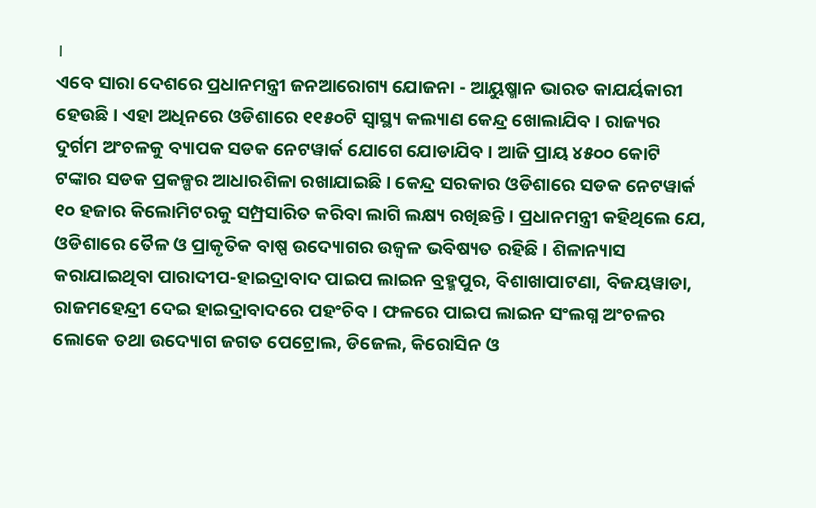।
ଏବେ ସାରା ଦେଶରେ ପ୍ରଧାନମନ୍ତ୍ରୀ ଜନଆରୋଗ୍ୟ ଯୋଜନା - ଆୟୁଷ୍ମାନ ଭାରତ କାଯର୍ୟକାରୀ ହେଉଛି । ଏହା ଅଧିନରେ ଓଡିଶାରେ ୧୧୫୦ଟି ସ୍ୱାସ୍ଥ୍ୟ କଲ୍ୟାଣ କେନ୍ଦ୍ର ଖୋଲାଯିବ । ରାଜ୍ୟର ଦୁର୍ଗମ ଅଂଚଳକୁ ବ୍ୟାପକ ସଡକ ନେଟୱାର୍କ ଯୋଗେ ଯୋଡାଯିବ । ଆଜି ପ୍ରାୟ ୪୫୦୦ କୋଟି ଟଙ୍କାର ସଡକ ପ୍ରକଳ୍ପର ଆଧାରଶିଳା ରଖାଯାଇଛି । କେନ୍ଦ୍ର ସରକାର ଓଡିଶାରେ ସଡକ ନେଟୱାର୍କ ୧୦ ହଜାର କିଲୋମିଟରକୁ ସମ୍ପ୍ରସାରିତ କରିବା ଲାଗି ଲକ୍ଷ୍ୟ ରଖିଛନ୍ତି । ପ୍ରଧାନମନ୍ତ୍ରୀ କହିଥିଲେ ଯେ, ଓଡିଶାରେ ତୈଳ ଓ ପ୍ରାକୃତିକ ବାଷ୍ପ ଉଦ୍ୟୋଗର ଉଜ୍ୱଳ ଭବିଷ୍ୟତ ରହିଛି । ଶିଳାନ୍ୟାସ କରାଯାଇଥିବା ପାରାଦୀପ-ହାଇଦ୍ରାବାଦ ପାଇପ ଲାଇନ ବ୍ରହ୍ମପୁର, ବିଶାଖାପାଟଣା, ବିଜୟୱାଡା, ରାଜମହେନ୍ଦ୍ରୀ ଦେଇ ହାଇଦ୍ରାବାଦରେ ପହଂଚିବ । ଫଳରେ ପାଇପ ଲାଇନ ସଂଲଗ୍ନ ଅଂଚଳର ଲୋକେ ତଥା ଉଦ୍ୟୋଗ ଜଗତ ପେଟ୍ରୋଲ, ଡିଜେଲ, କିରୋସିନ ଓ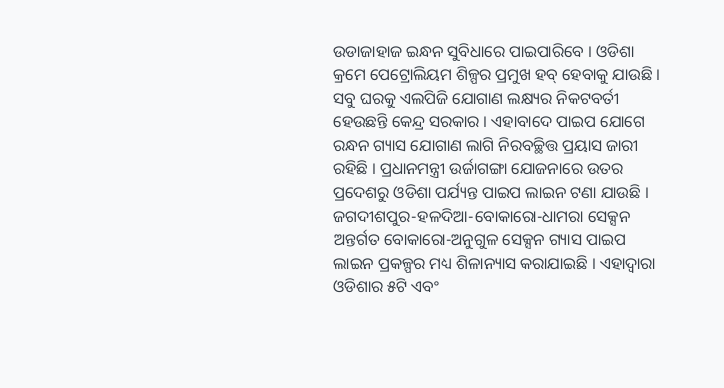ଉଡାଜାହାଜ ଇନ୍ଧନ ସୁବିଧାରେ ପାଇପାରିବେ । ଓଡିଶା କ୍ରମେ ପେଟ୍ରୋଲିୟମ ଶିଳ୍ପର ପ୍ରମୁଖ ହବ୍ ହେବାକୁ ଯାଉଛି । ସବୁ ଘରକୁ ଏଲପିଜି ଯୋଗାଣ ଲକ୍ଷ୍ୟର ନିକଟବର୍ତୀ ହେଉଛନ୍ତି କେନ୍ଦ୍ର ସରକାର । ଏହାବାଦେ ପାଇପ ଯୋଗେ ରନ୍ଧନ ଗ୍ୟାସ ଯୋଗାଣ ଲାଗି ନିରବଚ୍ଛିତ୍ତ ପ୍ରୟାସ ଜାରୀ ରହିଛି । ପ୍ରଧାନମନ୍ତ୍ରୀ ଉର୍ଜାଗଙ୍ଗା ଯୋଜନାରେ ଉତର ପ୍ରଦେଶରୁ ଓଡିଶା ପର୍ଯ୍ୟନ୍ତ ପାଇପ ଲାଇନ ଟଣା ଯାଉଛି । ଜଗଦୀଶପୁର-ହଳଦିଆ-ବୋକାରୋ-ଧାମରା ସେକ୍ସନ ଅନ୍ତର୍ଗତ ବୋକାରୋ-ଅନୁଗୁଳ ସେକ୍ସନ ଗ୍ୟାସ ପାଇପ ଲାଇନ ପ୍ରକଳ୍ପର ମଧ୍ୟ ଶିଳାନ୍ୟାସ କରାଯାଇଛି । ଏହାଦ୍ୱାରା ଓଡିଶାର ୫ଟି ଏବଂ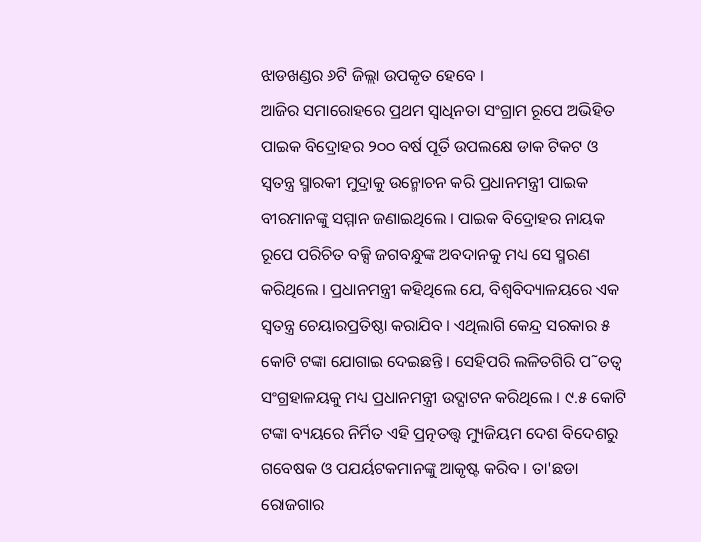ଝାଡଖଣ୍ଡର ୬ଟି ଜିଲ୍ଲା ଉପକୃତ ହେବେ ।
ଆଜିର ସମାରୋହରେ ପ୍ରଥମ ସ୍ୱାଧିନତା ସଂଗ୍ରାମ ରୂପେ ଅଭିହିତ ପାଇକ ବିଦ୍ରୋହର ୨୦୦ ବର୍ଷ ପୂର୍ତି ଉପଲକ୍ଷେ ଡାକ ଟିକଟ ଓ ସ୍ୱତନ୍ତ୍ର ସ୍ମାରକୀ ମୁଦ୍ରାକୁ ଉନ୍ମୋଚନ କରି ପ୍ରଧାନମନ୍ତ୍ରୀ ପାଇକ ବୀରମାନଙ୍କୁ ସମ୍ମାନ ଜଣାଇଥିଲେ । ପାଇକ ବିଦ୍ରୋହର ନାୟକ ରୂପେ ପରିଚିତ ବକ୍ସି ଜଗବନ୍ଧୁଙ୍କ ଅବଦାନକୁ ମଧ୍ୟ ସେ ସ୍ମରଣ କରିଥିଲେ । ପ୍ରଧାନମନ୍ତ୍ରୀ କହିଥିଲେ ଯେ, ବିଶ୍ୱବିଦ୍ୟାଳୟରେ ଏକ ସ୍ୱତନ୍ତ୍ର ଚେୟାରପ୍ରତିଷ୍ଠା କରାଯିବ । ଏଥିଲାଗି କେନ୍ଦ୍ର ସରକାର ୫ କୋଟି ଟଙ୍କା ଯୋଗାଇ ଦେଇଛନ୍ତି । ସେହିପରି ଲଳିତଗିରି ପ˜ତତ୍ୱ ସଂଗ୍ରହାଳୟକୁ ମଧ୍ୟ ପ୍ରଧାନମନ୍ତ୍ରୀ ଉଦ୍ଘାଟନ କରିଥିଲେ । ୯.୫ କୋଟି ଟଙ୍କା ବ୍ୟୟରେ ନିର୍ମିତ ଏହି ପ୍ରତ୍ନତତ୍ତ୍ୱ ମ୍ୟୁଜିୟମ ଦେଶ ବିଦେଶରୁ ଗବେଷକ ଓ ପଯର୍ୟଟକମାନଙ୍କୁ ଆକୃଷ୍ଟ କରିବ । ତା'ଛଡା ରୋଜଗାର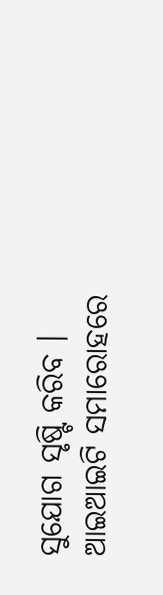ସୁଯୋଗ ସୃଷ୍ଟି କରିବ ।
ଆଇଆଇଟି ସମାରୋହରେ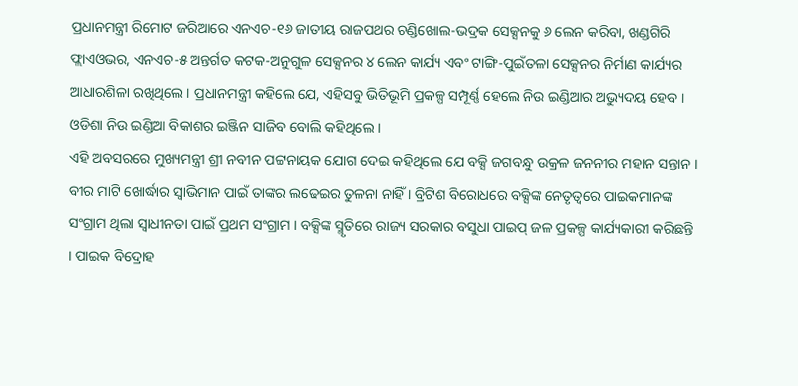ପ୍ରଧାନମନ୍ତ୍ରୀ ରିମୋଟ ଜରିଆରେ ଏନଏଚ-୧୬ ଜାତୀୟ ରାଜପଥର ଚଣ୍ଡିଖୋଲ-ଭଦ୍ରକ ସେକ୍ସନକୁ ୬ ଲେନ କରିବା, ଖଣ୍ଡଗିରି ଫ୍ଲାଏଓଭର, ଏନଏଚ-୫ ଅନ୍ତର୍ଗତ କଟକ-ଅନୁଗୁଳ ସେକ୍ସନର ୪ ଲେନ କାର୍ଯ୍ୟ ଏବଂ ଟାଙ୍ଗି-ପୁଇଁତଳା ସେକ୍ସନର ନିର୍ମାଣ କାର୍ଯ୍ୟର ଆଧାରଶିଳା ରଖିଥିଲେ । ପ୍ରଧାନମନ୍ତ୍ରୀ କହିଲେ ଯେ, ଏହିସବୁ ଭିତିଭୂମି ପ୍ରକଳ୍ପ ସମ୍ପୂର୍ଣ୍ଣ ହେଲେ ନିଉ ଇଣ୍ଡିଆର ଅଭ୍ୟୁଦୟ ହେବ । ଓଡିଶା ନିଉ ଇଣ୍ଡିଆ ବିକାଶର ଇଞ୍ଜିନ ସାଜିବ ବୋଲି କହିଥିଲେ ।
ଏହି ଅବସରରେ ମୁଖ୍ୟମନ୍ତ୍ରୀ ଶ୍ରୀ ନବୀନ ପଟ୍ଟନାୟକ ଯୋଗ ଦେଇ କହିଥିଲେ ଯେ ବକ୍ସି ଜଗବନ୍ଧୁ ଉକ୍ରଳ ଜନନୀର ମହାନ ସନ୍ତାନ । ବୀର ମାଟି ଖୋର୍ଦ୍ଧାର ସ୍ୱାଭିମାନ ପାଇଁ ତାଙ୍କର ଲଢେଇର ତୁଳନା ନାହିଁ । ବ୍ରିଟିଶ ବିରୋଧରେ ବକ୍ସିଙ୍କ ନେତୃତ୍ୱରେ ପାଇକମାନଙ୍କ ସଂଗ୍ରାମ ଥିଲା ସ୍ୱାଧୀନତା ପାଇଁ ପ୍ରଥମ ସଂଗ୍ରାମ । ବକ୍ସିଙ୍କ ସ୍ମୃତିରେ ରାଜ୍ୟ ସରକାର ବସୁଧା ପାଇପ୍ ଜଳ ପ୍ରକଳ୍ପ କାର୍ଯ୍ୟକାରୀ କରିଛନ୍ତି । ପାଇକ ବିଦ୍ରୋହ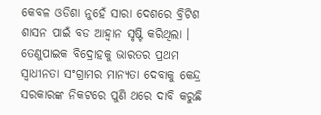କେବଳ ଓଡିଶା ନୁହେଁ ସାରା ଦେଶରେ ବ୍ରିଟିଶ ଶାସନ ପାଇଁ ବଡ ଆହ୍ୱାନ ସୃଷ୍ଟି କରିଥିଲା । ତେଣୁପାଇକ ବିଦ୍ରୋହକୁ ଭାରତର ପ୍ରଥମ ସ୍ୱାଧୀନତା ସଂଗ୍ରାମର ମାନ୍ୟତା ଦେବାକୁ କେନ୍ଦ୍ର ସରକାରଙ୍କ ନିକଟରେ ପୁଣି ଥରେ ଦାବି କରୁଛି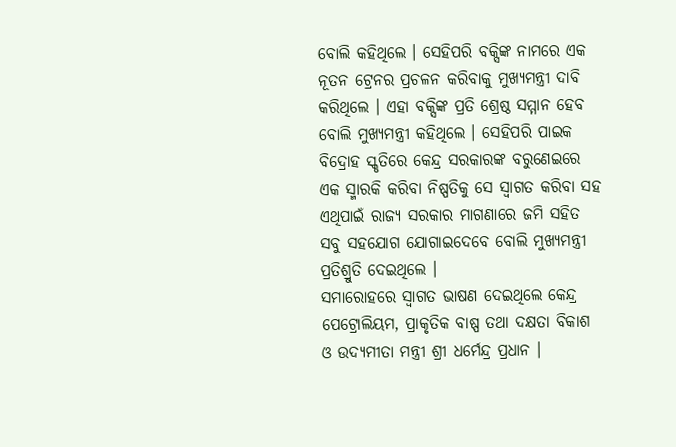ବୋଲି କହିଥିଲେ । ସେହିପରି ବକ୍ସିଙ୍କ ନାମରେ ଏକ ନୂତନ ଟ୍ରେନର ପ୍ରଚଳନ କରିବାକୁ ମୁଖ୍ୟମନ୍ତ୍ରୀ ଦାବି କରିଥିଲେ । ଏହା ବକ୍ସିଙ୍କ ପ୍ରତି ଶ୍ରେଷ୍ଠ ସମ୍ମାନ ହେବ ବୋଲି ମୁଖ୍ୟମନ୍ତ୍ରୀ କହିଥିଲେ । ସେହିପରି ପାଇକ ବିଦ୍ରୋହ ସ୍କୃତିରେ କେନ୍ଦ୍ର ସରକାରଙ୍କ ବରୁଣେଇରେ ଏକ ସ୍ମାରକି କରିବା ନିଷ୍ପତିକୁ ସେ ସ୍ୱାଗତ କରିବା ସହ ଏଥିପାଇଁ ରାଜ୍ୟ ସରକାର ମାଗଣାରେ ଜମି ସହିତ ସବୁ ସହଯୋଗ ଯୋଗାଇଦେବେ ବୋଲି ମୁଖ୍ୟମନ୍ତ୍ରୀ ପ୍ରତିଶ୍ରୁତି ଦେଇଥିଲେ ।
ସମାରୋହରେ ସ୍ୱାଗତ ଭାଷଣ ଦେଇଥିଲେ କେନ୍ଦ୍ର ପେଟ୍ରୋଲିୟମ, ପ୍ରାକୃତିକ ବାଷ୍ପ ତଥା ଦକ୍ଷତା ବିକାଶ ଓ ଉଦ୍ୟମୀତା ମନ୍ତ୍ରୀ ଶ୍ରୀ ଧର୍ମେନ୍ଦ୍ର ପ୍ରଧାନ ।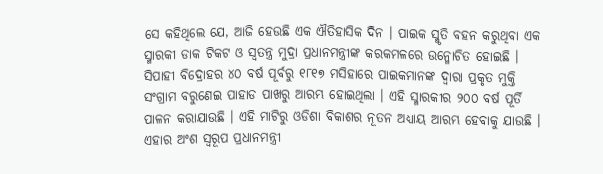ସେ କହିଥିଲେ ଯେ, ଆଜି ହେଉଛି ଏକ ଐତିହାସିକ ଦିନ । ପାଇକ ସ୍ମୃତି ବହନ କରୁଥିବା ଏକ ସ୍ମାରକୀ ଡାକ ଟିକଟ ଓ ସ୍ୱତନ୍ତ୍ର ମୁଦ୍ରା ପ୍ରଧାନମନ୍ତ୍ରୀଙ୍କ କରକମଳରେ ଉନ୍ମୋଚିତ ହୋଇଛି । ସିପାହୀ ବିଦ୍ରୋହର ୪୦ ବର୍ଷ ପୂର୍ବରୁ ୧୮୧୭ ମସିହାରେ ପାଇକମାନଙ୍କ ଦ୍ୱାରା ପ୍ରକୃତ ମୁକ୍ତି ସଂଗ୍ରାମ ବରୁଣେଇ ପାହାଡ ପାଖରୁ ଆରମ୍ଭ ହୋଇଥିଲା । ଏହି ସ୍ମାରକୀର ୨୦୦ ବର୍ଷ ପୂର୍ତି ପାଳନ କରାଯାଉଛି । ଏହି ମାଟିରୁ ଓଡିଶା ବିକାଶର ନୂତନ ଅଧ୍ୟାୟ ଆରମ୍ଭ ହେବାକୁ ଯାଉଛି । ଏହାର ଅଂଶ ସ୍ୱରୂପ ପ୍ରଧାନମନ୍ତ୍ରୀ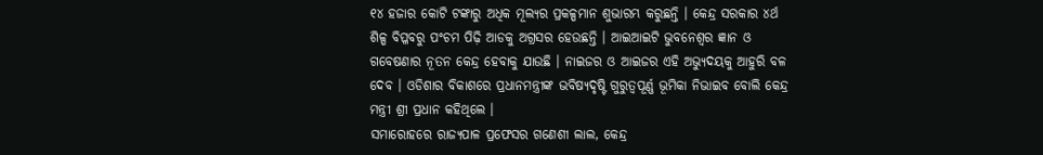୧୪ ହଜାର କୋଟି ଟଙ୍କାରୁ ଅଧିକ ମୂଲ୍ୟର ପ୍ରକଳ୍ପମାନ ଶୁଭାରମ୍ଭ କରୁଛନ୍ତି । କେନ୍ଦ୍ର ସରକାର ୪ର୍ଥ ଶିଳ୍ପ ବିପ୍ଳବରୁ ପଂଚମ ପିଢ଼ି ଆଡକୁ ଅଗ୍ରସର ହେଉଛନ୍ତି । ଆଇଆଇଟି ଭୁବନେଶ୍ୱର ଜ୍ଞାନ ଓ ଗବେଷଣାର ନୂତନ କେନ୍ଦ୍ର ହେବାକୁ ଯାଉଛି । ନାଇଜର ଓ ଆଇଜର ଏହି ଅଭ୍ୟୁଦୟକୁ ଆହୁରି ବଳ ଦେବ । ଓଡିଶାର ବିକାଶରେ ପ୍ରଧାନମନ୍ତ୍ରୀଙ୍କ ଭବିଷ୍ୟଦୃଷ୍ଟି ଗୁରୁତ୍ୱପୂର୍ଣ୍ଣ ଭୂମିକା ନିଭାଇବ ବୋଲି କେନ୍ଦ୍ର ମନ୍ତ୍ରୀ ଶ୍ରୀ ପ୍ରଧାନ କହିଥିଲେ ।
ସମାରୋହରେ ରାଜ୍ୟପାଳ ପ୍ରଫେସର ଗଣେଶୀ ଲାଲ, କେନ୍ଦ୍ର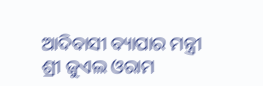ଆଦିବାସୀ ବ୍ୟାପାର ମନ୍ତ୍ରୀ ଶ୍ରୀ ଜୁଏଲ ଓରାମ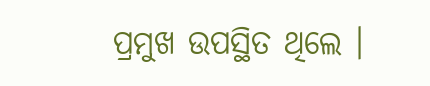ପ୍ରମୁଖ ଉପସ୍ଥିତ ଥିଲେ ।